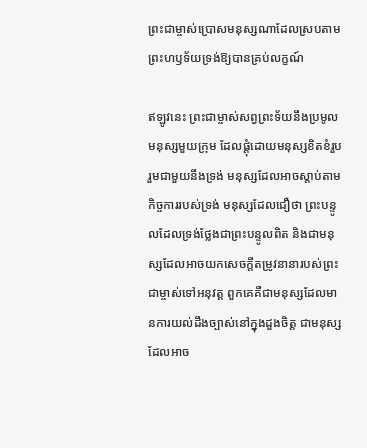ព្រះជាម្ចាស់ប្រោសមនុស្សណាដែលស្របតាមព្រះហឫទ័យទ្រង់ឱ្យបានគ្រប់លក្ខណ៍

ឥឡូវនេះ ព្រះជាម្ចាស់សព្វព្រះទ័យនឹងប្រមូលមនុស្សមួយក្រុម ដែលផ្ដុំដោយមនុស្សខិតខំរួបរួមជាមួយនឹងទ្រង់ មនុស្សដែលអាចស្ដាប់តាមកិច្ចការរបស់ទ្រង់ មនុស្សដែលជឿថា ព្រះបន្ទូលដែលទ្រង់ថ្លែងជាព្រះបន្ទូលពិត និងជាមនុស្សដែលអាចយកសេចក្ដីតម្រូវនានារបស់ព្រះជាម្ចាស់ទៅអនុវត្ត ពួកគេគឺជាមនុស្សដែលមានការយល់ដឹងច្បាស់នៅក្នុងដួងចិត្ត ជាមនុស្សដែលអាច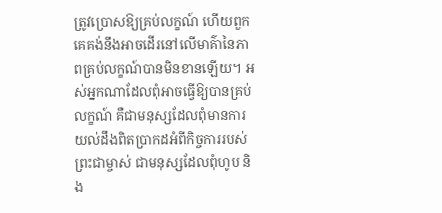ត្រូវប្រោសឱ្យគ្រប់លក្ខណ៍ ហើយពួកគេគង់នឹងអាចដើរនៅលើមាគ៌ានៃភាពគ្រប់លក្ខណ៍បានមិនខានឡើយ។ អស់អ្នកណាដែលពុំអាចធ្វើឱ្យបានគ្រប់លក្ខណ៍ គឺជាមនុស្សដែលពុំមានការយល់ដឹងពិតប្រាកដអំពីកិច្ចការរបស់ព្រះជាម្ចាស់ ជាមនុស្សដែលពុំហូប និង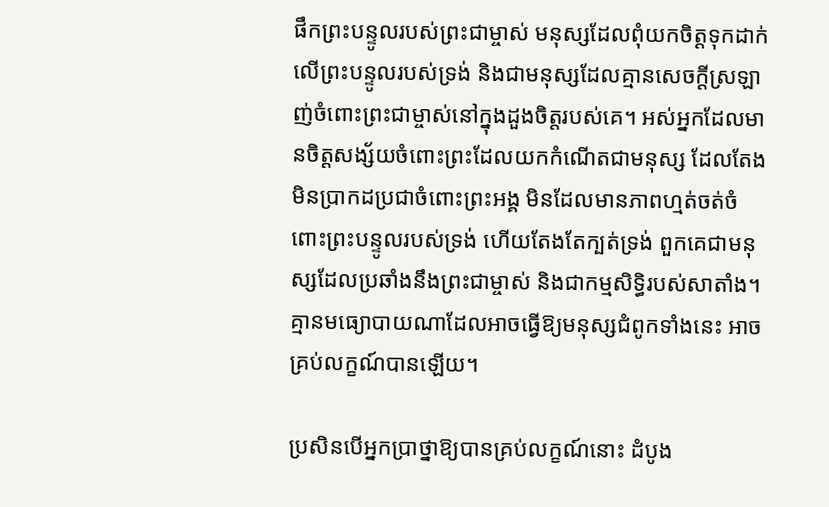ផឹកព្រះបន្ទូលរបស់ព្រះជាម្ចាស់ មនុស្សដែលពុំយកចិត្តទុកដាក់លើព្រះបន្ទូលរបស់ទ្រង់ និងជាមនុស្សដែលគ្មានសេចក្ដីស្រឡាញ់ចំពោះព្រះជាម្ចាស់នៅក្នុងដួងចិត្តរបស់គេ។ អស់អ្នកដែលមានចិត្តសង្ស័យចំពោះព្រះដែលយកកំណើតជាមនុស្ស ដែលតែងមិនប្រាកដប្រជាចំពោះព្រះអង្គ មិនដែលមានភាពហ្មត់ចត់ចំពោះព្រះបន្ទូលរបស់ទ្រង់ ហើយតែងតែក្បត់ទ្រង់ ពួកគេជាមនុស្សដែលប្រឆាំងនឹងព្រះជាម្ចាស់ និងជាកម្មសិទ្ធិរបស់សាតាំង។ គ្មានមធ្យោបាយណាដែលអាចធ្វើឱ្យមនុស្សជំពូកទាំងនេះ អាចគ្រប់លក្ខណ៍បានឡើយ។

ប្រសិនបើអ្នកប្រាថ្នាឱ្យបានគ្រប់លក្ខណ៍នោះ ដំបូង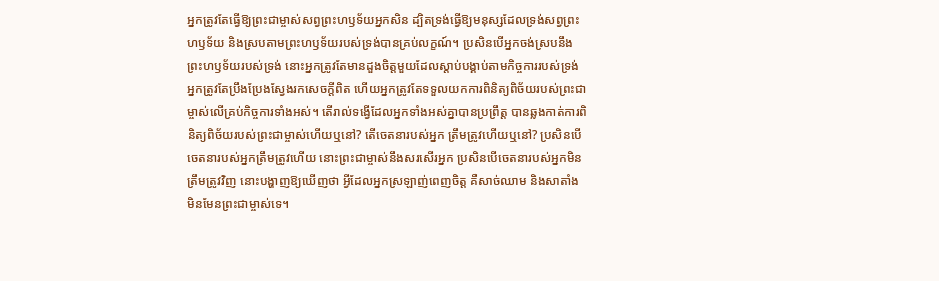អ្នកត្រូវតែធ្វើឱ្យព្រះជាម្ចាស់សព្វព្រះហឫទ័យអ្នកសិន ដ្បិតទ្រង់ធ្វើឱ្យមនុស្សដែលទ្រង់សព្វព្រះហឫទ័យ និងស្របតាមព្រះហឫទ័យរបស់ទ្រង់បានគ្រប់លក្ខណ៍។ ប្រសិនបើអ្នកចង់ស្របនឹងព្រះហឫទ័យរបស់ទ្រង់ នោះអ្នកត្រូវតែមានដួងចិត្តមួយដែលស្ដាប់បង្គាប់តាមកិច្ចការរបស់ទ្រង់ អ្នកត្រូវតែប្រឹងប្រែងស្វែងរកសេចក្ដីពិត ហើយអ្នកត្រូវតែទទួលយកការពិនិត្យពិច័យរបស់ព្រះជាម្ចាស់លើគ្រប់កិច្ចការទាំងអស់។ តើរាល់ទង្វើដែលអ្នកទាំងអស់គ្នាបានប្រព្រឹត្ត បានឆ្លងកាត់ការពិនិត្យពិច័យរបស់ព្រះជាម្ចាស់ហើយឬនៅ? តើចេតនារបស់អ្នក ត្រឹមត្រូវហើយឬនៅ? ប្រសិនបើចេតនារបស់អ្នកត្រឹមត្រូវហើយ នោះព្រះជាម្ចាស់នឹងសរសើរអ្នក ប្រសិនបើចេតនារបស់អ្នកមិនត្រឹមត្រូវវិញ នោះបង្ហាញឱ្យឃើញថា អ្វីដែលអ្នកស្រឡាញ់ពេញចិត្ត គឺសាច់ឈាម និងសាតាំង មិនមែនព្រះជាម្ចាស់ទេ។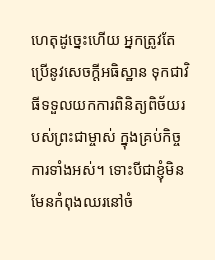ហេតុដូច្នេះហើយ អ្នកត្រូវតែប្រើនូវសេចក្ដីអធិស្ឋាន ទុកជាវិធីទទួលយកការពិនិត្យពិច័យរបស់ព្រះជាម្ចាស់ ក្នុងគ្រប់កិច្ចការទាំងអស់។ ទោះបីជាខ្ញុំមិនមែនកំពុងឈរនៅចំ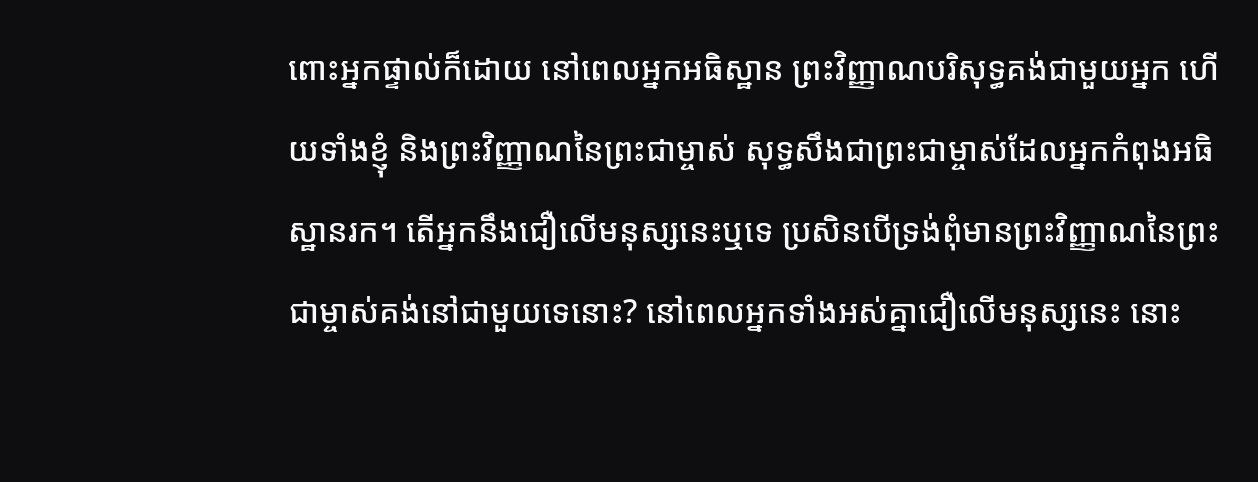ពោះអ្នកផ្ទាល់ក៏ដោយ នៅពេលអ្នកអធិស្ឋាន ព្រះវិញ្ញាណបរិសុទ្ធគង់ជាមួយអ្នក ហើយទាំងខ្ញុំ និងព្រះវិញ្ញាណនៃព្រះជាម្ចាស់ សុទ្ធសឹងជាព្រះជាម្ចាស់ដែលអ្នកកំពុងអធិស្ឋានរក។ តើអ្នកនឹងជឿលើមនុស្សនេះឬទេ ប្រសិនបើទ្រង់ពុំមានព្រះវិញ្ញាណនៃព្រះជាម្ចាស់គង់នៅជាមួយទេនោះ? នៅពេលអ្នកទាំងអស់គ្នាជឿលើមនុស្សនេះ នោះ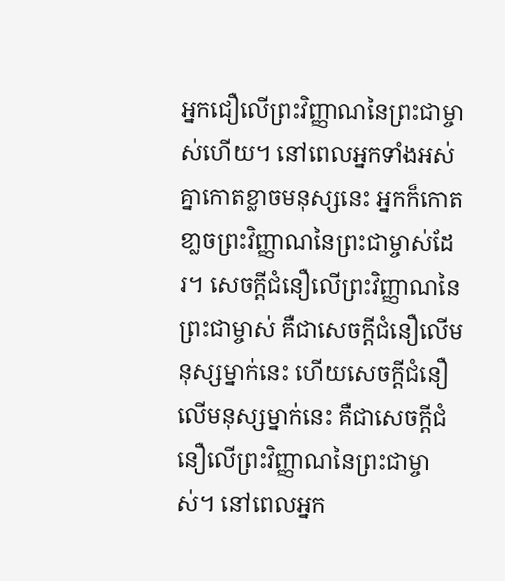អ្នកជឿលើព្រះវិញ្ញាណនៃព្រះជាម្ចាស់ហើយ។ នៅពេលអ្នកទាំងអស់គ្នាកោតខ្លាចមនុស្សនេះ អ្នកក៏កោតខា្លចព្រះវិញ្ញាណនៃព្រះជាម្ចាស់ដែរ។ សេចក្ដីជំនឿលើព្រះវិញ្ញាណនៃព្រះជាម្ចាស់ គឺជាសេចក្ដីជំនឿលើមនុស្សម្នាក់នេះ ហើយសេចក្ដីជំនឿលើមនុស្សម្នាក់នេះ គឺជាសេចក្ដីជំនឿលើព្រះវិញ្ញាណនៃព្រះជាម្ចាស់។ នៅពេលអ្នក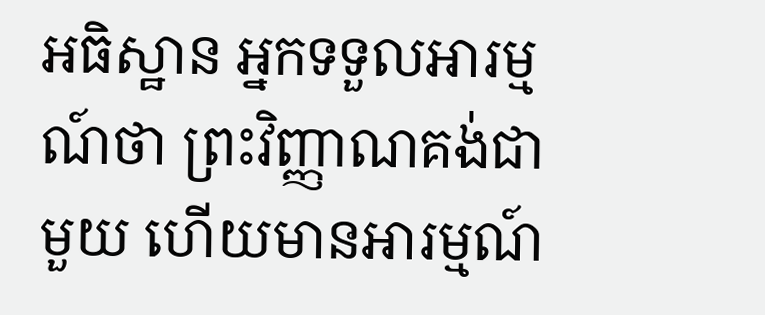អធិស្ឋាន អ្នកទទួលអារម្មណ៍ថា ព្រះវិញ្ញាណគង់ជាមួយ ហើយមានអារម្មណ៍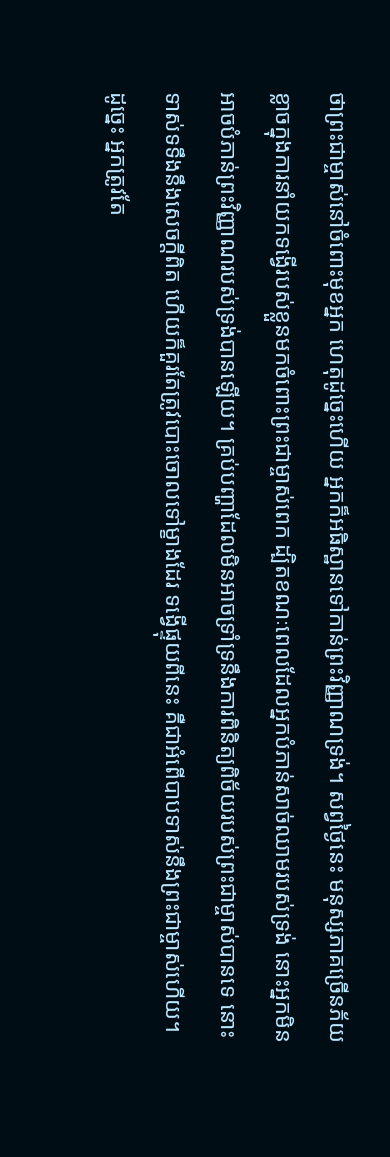ថាព្រះជាម្ចាស់នៅចំពោះមុខអ្នក ហេតុដូច្នេះហើយ អ្នកក៏អធិស្ឋានទៅកាន់ព្រះវិញ្ញាណទ្រង់។ សព្វថ្ងៃនេះ មនុស្សភាគច្រើនភ័យខ្លាចក្នុងការនាំយកទង្វើរបស់ខ្លួនមកចំពោះព្រះជាម្ចាស់ពេក ដ្បិតខណៈពេលដែលអ្នកបំភាន់សាច់ឈាមរបស់ទ្រង់ នោះអ្នកមិនអាចបំភាន់ព្រះវិញ្ញាណរបស់ទ្រង់បានឡើយ។ គ្រប់បញ្ហាដែលមិនអាចទ្រាំទ្រនឹងការពិនិត្យពិច័យរបស់ព្រះជាម្ចាស់បានទេ នោះទាស់ទទឹងនឹងសេចក្ដីពិត ហើយក៏គួរតែត្រូវបោះចោលទៅម្ខាងដែរ ទង្វើផ្ទុយពីនេះ គឺជាអំពើបាបទាស់នឹងព្រះជាម្ចាស់ហើយ។ ដូច្នេះ អ្នកត្រូវតែ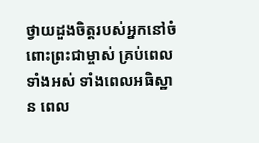ថ្វាយដួងចិត្តរបស់អ្នកនៅចំពោះព្រះជាម្ចាស់ គ្រប់ពេលទាំងអស់ ទាំងពេលអធិស្ឋាន ពេល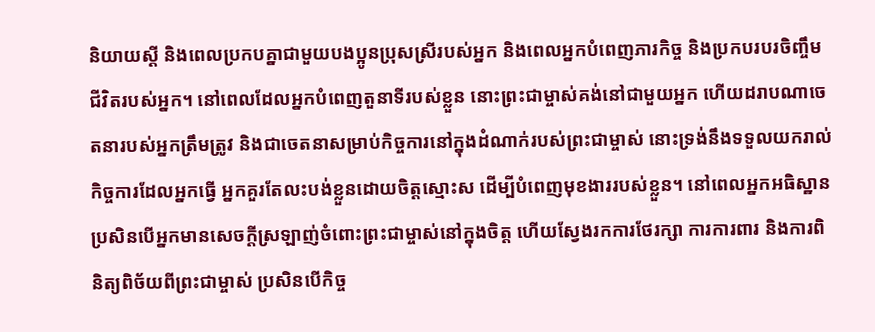និយាយស្ដី និងពេលប្រកបគ្នាជាមួយបងប្អូនប្រុសស្រីរបស់អ្នក និងពេលអ្នកបំពេញភារកិច្ច និងប្រកបរបរចិញ្ចឹមជីវិតរបស់អ្នក។ នៅពេលដែលអ្នកបំពេញតួនាទីរបស់ខ្លួន នោះព្រះជាម្ចាស់គង់នៅជាមួយអ្នក ហើយដរាបណាចេតនារបស់អ្នកត្រឹមត្រូវ និងជាចេតនាសម្រាប់កិច្ចការនៅក្នុងដំណាក់របស់ព្រះជាម្ចាស់ នោះទ្រង់នឹងទទួលយករាល់កិច្ចការដែលអ្នកធ្វើ អ្នកគួរតែលះបង់ខ្លួនដោយចិត្តស្មោះស ដើម្បីបំពេញមុខងាររបស់ខ្លួន។ នៅពេលអ្នកអធិស្ឋាន ប្រសិនបើអ្នកមានសេចក្ដីស្រឡាញ់ចំពោះព្រះជាម្ចាស់នៅក្នុងចិត្ត ហើយស្វែងរកការថែរក្សា ការការពារ និងការពិនិត្យពិច័យពីព្រះជាម្ចាស់ ប្រសិនបើកិច្ច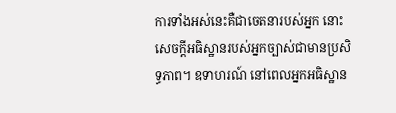ការទាំងអស់នេះគឺជាចេតនារបស់អ្នក នោះសេចក្ដីអធិស្ឋានរបស់អ្នកច្បាស់ជាមានប្រសិទ្ធភាព។ ឧទាហរណ៍ នៅពេលអ្នកអធិស្ឋាន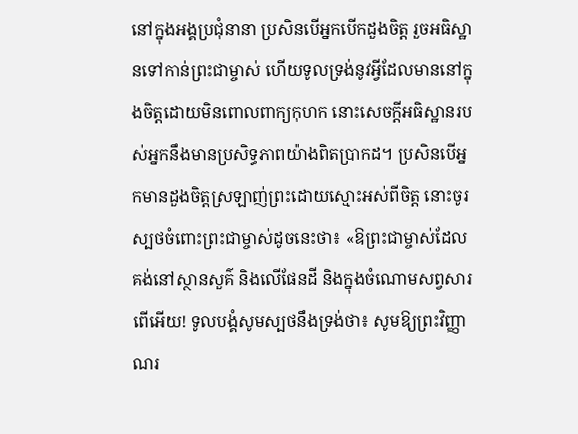នៅក្នុងអង្គប្រជុំនានា ប្រសិនបើអ្នកបើកដួងចិត្ត រួចអធិស្ឋានទៅកាន់ព្រះជាម្ចាស់ ហើយទូលទ្រង់នូវអ្វីដែលមាននៅក្នុងចិត្តដោយមិនពោលពាក្យកុហក នោះសេចក្ដីអធិស្ឋានរបស់អ្នកនឹងមានប្រសិទ្ធភាពយ៉ាងពិតប្រាកដ។ ប្រសិនបើអ្នកមានដួងចិត្តស្រឡាញ់ព្រះដោយស្មោះអស់ពីចិត្ត នោះចូរស្បថចំពោះព្រះជាម្ចាស់ដូចនេះថា៖ «ឱព្រះជាម្ចាស់ដែលគង់នៅស្ថានសួគ៌ និងលើផែនដី និងក្នុងចំណោមសព្វសារពើអើយ! ទូលបង្គំសូមស្បថនឹងទ្រង់ថា៖ សូមឱ្យព្រះវិញ្ញាណរ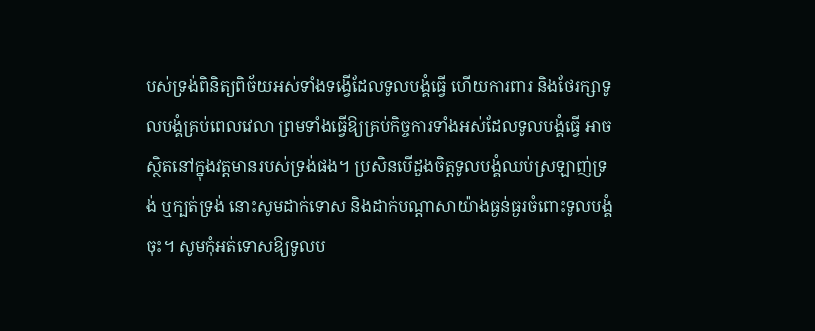បស់ទ្រង់ពិនិត្យពិច័យអស់ទាំងទង្វើដែលទូលបង្គំធ្វើ ហើយការពារ និងថែរក្សាទូលបង្គំគ្រប់ពេលវេលា ព្រមទាំងធ្វើឱ្យគ្រប់កិច្ចការទាំងអស់ដែលទូលបង្គំធ្វើ អាចស្ថិតនៅក្នុងវត្តមានរបស់ទ្រង់ផង។ ប្រសិនបើដួងចិត្តទូលបង្គំឈប់ស្រឡាញ់ទ្រង់ ឬក្បត់ទ្រង់ នោះសូមដាក់ទោស និងដាក់បណ្ដាសាយ៉ាងធ្ងន់ធ្ងរចំពោះទូលបង្គំចុះ។ សូមកុំអត់ទោសឱ្យទូលប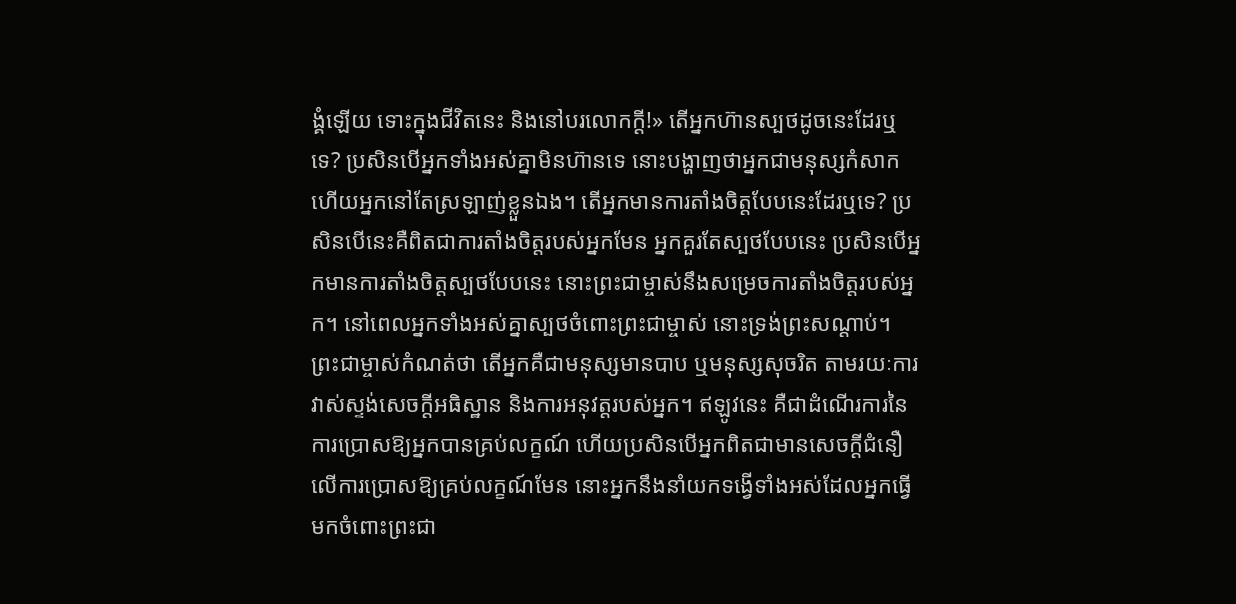ង្គំឡើយ ទោះក្នុងជីវិតនេះ និងនៅបរលោកក្ដី!» តើអ្នកហ៊ានស្បថដូចនេះដែរឬទេ? ប្រសិនបើអ្នកទាំងអស់គ្នាមិនហ៊ានទេ នោះបង្ហាញថាអ្នកជាមនុស្សកំសាក ហើយអ្នកនៅតែស្រឡាញ់ខ្លួនឯង។ តើអ្នកមានការតាំងចិត្តបែបនេះដែរឬទេ? ប្រសិនបើនេះគឺពិតជាការតាំងចិត្តរបស់អ្នកមែន អ្នកគួរតែស្បថបែបនេះ ប្រសិនបើអ្នកមានការតាំងចិត្តស្បថបែបនេះ នោះព្រះជាម្ចាស់នឹងសម្រេចការតាំងចិត្តរបស់អ្នក។ នៅពេលអ្នកទាំងអស់គ្នាស្បថចំពោះព្រះជាម្ចាស់ នោះទ្រង់ព្រះសណ្ដាប់។ ព្រះជាម្ចាស់កំណត់ថា តើអ្នកគឺជាមនុស្សមានបាប ឬមនុស្សសុចរិត តាមរយៈការវាស់ស្ទង់សេចក្ដីអធិស្ឋាន និងការអនុវត្តរបស់អ្នក។ ឥឡូវនេះ គឺជាដំណើរការនៃការប្រោសឱ្យអ្នកបានគ្រប់លក្ខណ៍ ហើយប្រសិនបើអ្នកពិតជាមានសេចក្ដីជំនឿលើការប្រោសឱ្យគ្រប់លក្ខណ៍មែន នោះអ្នកនឹងនាំយកទង្វើទាំងអស់ដែលអ្នកធ្វើ មកចំពោះព្រះជា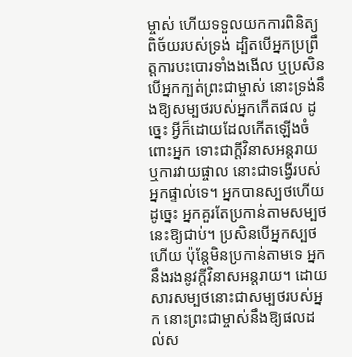ម្ចាស់ ហើយទទួលយកការពិនិត្យពិច័យរបស់ទ្រង់ ដ្បិតបើអ្នកប្រព្រឹត្តការបះបោរទាំងងងើល ឬប្រសិនបើអ្នកក្បត់ព្រះជាម្ចាស់ នោះទ្រង់នឹងឱ្យសម្បថរបស់អ្នកកើតផល ដូច្នេះ អ្វីក៏ដោយដែលកើតឡើងចំពោះអ្នក ទោះជាក្ដីវិនាសអន្តរាយឬការវាយផ្ចាល នោះជាទង្វើរបស់អ្នកផ្ទាល់ទេ។ អ្នកបានស្បថហើយ ដូច្នេះ អ្នកគួរតែប្រកាន់តាមសម្បថនេះឱ្យជាប់។ ប្រសិនបើអ្នកស្បថហើយ ប៉ុន្តែមិនប្រកាន់តាមទេ អ្នកនឹងរងនូវក្ដីវិនាសអន្តរាយ។ ដោយសារសម្បថនោះជាសម្បថរបស់អ្នក នោះព្រះជាម្ចាស់នឹងឱ្យផលដល់ស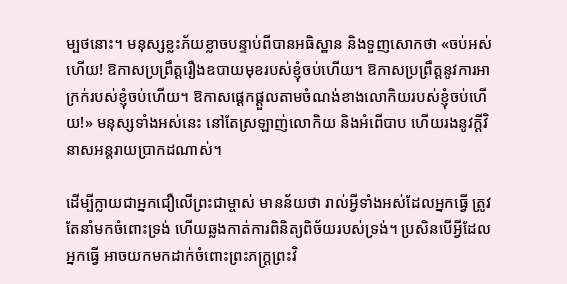ម្បថនោះ។ មនុស្សខ្លះភ័យខ្លាចបន្ទាប់ពីបានអធិស្ឋាន និងទួញសោកថា «ចប់អស់ហើយ! ឱកាសប្រព្រឹត្តរឿងឧបាយមុខរបស់ខ្ញុំចប់ហើយ។ ឱកាសប្រព្រឹត្តនូវការអាក្រក់របស់ខ្ញុំចប់ហើយ។ ឱកាសផ្ដេកផ្ដួលតាមចំណង់ខាងលោកិយរបស់ខ្ញុំចប់ហើយ!» មនុស្សទាំងអស់នេះ នៅតែស្រឡាញ់លោកិយ និងអំពើបាប ហើយរងនូវក្ដីវិនាសអន្តរាយប្រាកដណាស់។

ដើម្បីក្លាយជាអ្នកជឿលើព្រះជាម្ចាស់ មានន័យថា រាល់អ្វីទាំងអស់ដែលអ្នកធ្វើ ត្រូវតែនាំមកចំពោះទ្រង់ ហើយឆ្លងកាត់ការពិនិត្យពិច័យរបស់ទ្រង់។ ប្រសិនបើអ្វីដែលអ្នកធ្វើ អាចយកមកដាក់ចំពោះព្រះភក្ត្រព្រះវិ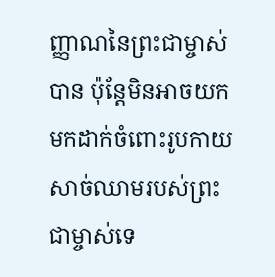ញ្ញាណនៃព្រះជាម្ចាស់បាន ប៉ុន្តែមិនអាចយកមកដាក់ចំពោះរូបកាយសាច់ឈាមរបស់ព្រះជាម្ចាស់ទេ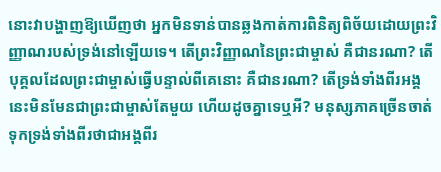នោះវាបង្ហាញឱ្យឃើញថា អ្នកមិនទាន់បានឆ្លងកាត់ការពិនិត្យពិច័យដោយព្រះវិញ្ញាណរបស់ទ្រង់នៅឡើយទេ។ តើព្រះវិញ្ញាណនៃព្រះជាម្ចាស់ គឺជានរណា? តើបុគ្គលដែលព្រះជាម្ចាស់ធ្វើបន្ទាល់ពីគេនោះ គឺជានរណា? តើទ្រង់ទាំងពីរអង្គនេះមិនមែនជាព្រះជាម្ចាស់តែមួយ ហើយដូចគ្នាទេឬអី? មនុស្សភាគច្រើនចាត់ទុកទ្រង់ទាំងពីរថាជាអង្គពីរ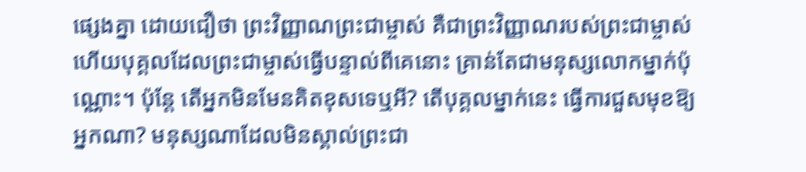ផ្សេងគ្នា ដោយជឿថា ព្រះវិញ្ញាណព្រះជាម្ចាស់ គឺជាព្រះវិញ្ញាណរបស់ព្រះជាម្ចាស់ ហើយបុគ្គលដែលព្រះជាម្ចាស់ធ្វើបន្ទាល់ពីគេនោះ គ្រាន់តែជាមនុស្សលោកម្នាក់ប៉ុណ្ណោះ។ ប៉ុន្តែ តើអ្នកមិនមែនគិតខុសទេឬអី? តើបុគ្គលម្នាក់នេះ ធ្វើការជួសមុខឱ្យអ្នកណា? មនុស្សណាដែលមិនស្គាល់ព្រះជា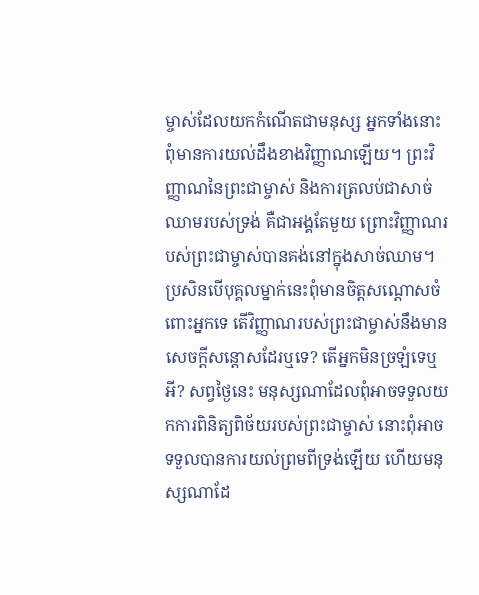ម្ចាស់ដែលយកកំណើតជាមនុស្ស អ្នកទាំងនោះពុំមានការយល់ដឹងខាងវិញ្ញាណឡើយ។ ព្រះវិញ្ញាណនៃព្រះជាម្ចាស់ និងការត្រលប់ជាសាច់ឈាមរបស់ទ្រង់ គឺជាអង្គតែមួយ ព្រោះវិញ្ញាណរបស់ព្រះជាម្ចាស់បានគង់នៅក្នុងសាច់ឈាម។ ប្រសិនបើបុគ្គលម្នាក់នេះពុំមានចិត្តសណ្ដោសចំពោះអ្នកទេ តើវិញ្ញាណរបស់ព្រះជាម្ចាស់នឹងមានសេចក្ដីសន្ដោសដែរឬទេ? តើអ្នកមិនច្រឡំទេឬអី? សព្វថ្ងៃនេះ មនុស្សណាដែលពុំអាចទទួលយកការពិនិត្យពិច័យរបស់ព្រះជាម្ចាស់ នោះពុំអាចទទួលបានការយល់ព្រមពីទ្រង់ឡើយ ហើយមនុស្សណាដែ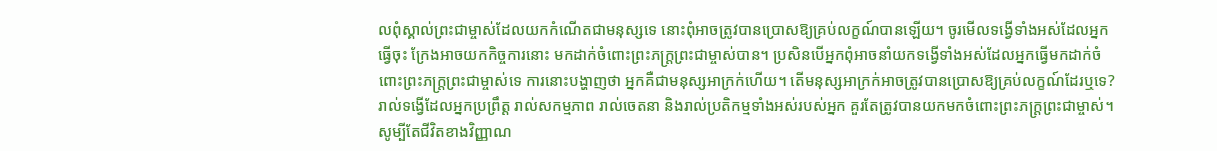លពុំស្គាល់ព្រះជាម្ចាស់ដែលយកកំណើតជាមនុស្សទេ នោះពុំអាចត្រូវបានប្រោសឱ្យគ្រប់លក្ខណ៍បានឡើយ។ ចូរមើលទង្វើទាំងអស់ដែលអ្នកធ្វើចុះ ក្រែងអាចយកកិច្ចការនោះ មកដាក់ចំពោះព្រះភក្ត្រព្រះជាម្ចាស់បាន។ ប្រសិនបើអ្នកពុំអាចនាំយកទង្វើទាំងអស់ដែលអ្នកធ្វើមកដាក់ចំពោះព្រះភក្ត្រព្រះជាម្ចាស់ទេ ការនោះបង្ហាញថា អ្នកគឺជាមនុស្សអាក្រក់ហើយ។ តើមនុស្សអាក្រក់អាចត្រូវបានប្រោសឱ្យគ្រប់លក្ខណ៍ដែរឬទេ? រាល់ទង្វើដែលអ្នកប្រព្រឹត្ត រាល់សកម្មភាព រាល់ចេតនា និងរាល់ប្រតិកម្មទាំងអស់របស់អ្នក គួរតែត្រូវបានយកមកចំពោះព្រះភក្ត្រព្រះជាម្ចាស់។ សូម្បីតែជីវិតខាងវិញ្ញាណ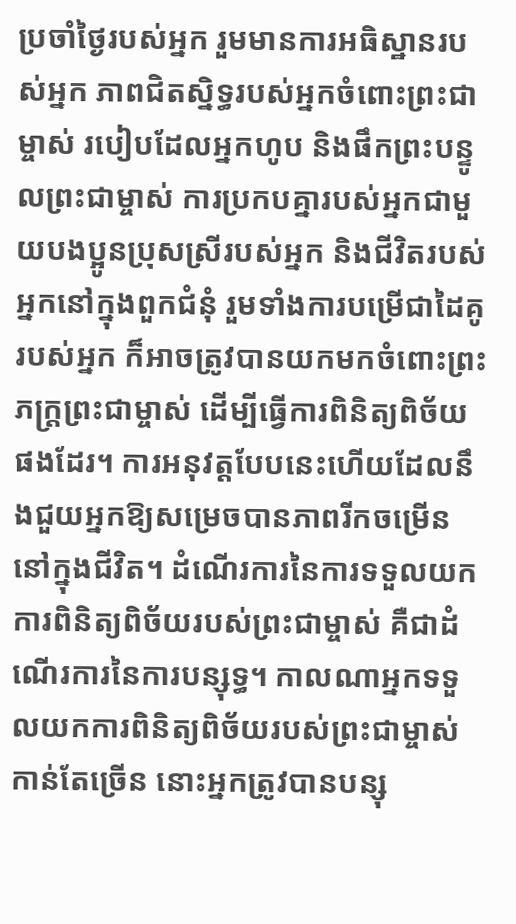ប្រចាំថ្ងៃរបស់អ្នក រួមមានការអធិស្ឋានរបស់អ្នក ភាពជិតស្និទ្ធរបស់អ្នកចំពោះព្រះជាម្ចាស់ របៀបដែលអ្នកហូប និងផឹកព្រះបន្ទូលព្រះជាម្ចាស់ ការប្រកបគ្នារបស់អ្នកជាមួយបងប្អូនប្រុសស្រីរបស់អ្នក និងជីវិតរបស់អ្នកនៅក្នុងពួកជំនុំ រួមទាំងការបម្រើជាដៃគូរបស់អ្នក ក៏អាចត្រូវបានយកមកចំពោះព្រះភក្ត្រព្រះជាម្ចាស់ ដើម្បីធ្វើការពិនិត្យពិច័យផងដែរ។ ការអនុវត្តបែបនេះហើយដែលនឹងជួយអ្នកឱ្យសម្រេចបានភាពរីកចម្រើននៅក្នុងជីវិត។ ដំណើរការនៃការទទួលយកការពិនិត្យពិច័យរបស់ព្រះជាម្ចាស់ គឺជាដំណើរការនៃការបន្សុទ្ធ។ កាលណាអ្នកទទួលយកការពិនិត្យពិច័យរបស់ព្រះជាម្ចាស់កាន់តែច្រើន នោះអ្នកត្រូវបានបន្សុ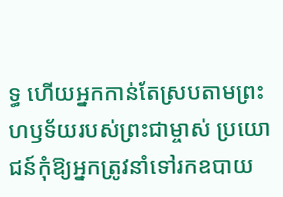ទ្ធ ហើយអ្នកកាន់តែស្របតាមព្រះហឫទ័យរបស់ព្រះជាម្ចាស់ ប្រយោជន៍កុំឱ្យអ្នកត្រូវនាំទៅរកឧបាយ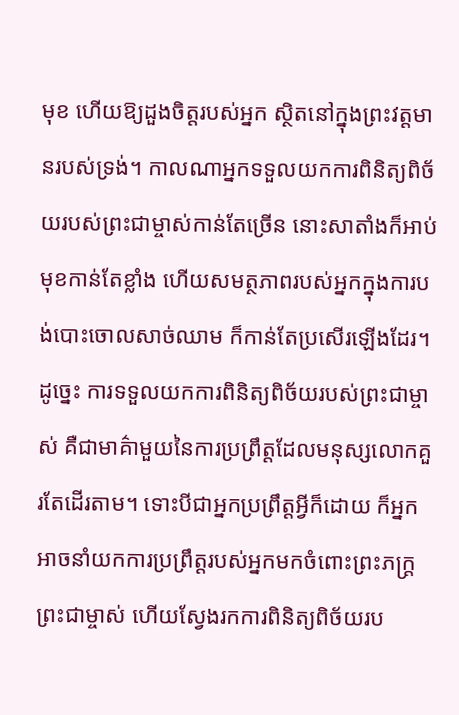មុខ ហើយឱ្យដួងចិត្តរបស់អ្នក ស្ថិតនៅក្នុងព្រះវត្តមានរបស់ទ្រង់។ កាលណាអ្នកទទួលយកការពិនិត្យពិច័យរបស់ព្រះជាម្ចាស់កាន់តែច្រើន នោះសាតាំងក៏អាប់មុខកាន់តែខ្លាំង ហើយសមត្ថភាពរបស់អ្នកក្នុងការបង់បោះចោលសាច់ឈាម ក៏កាន់តែប្រសើរឡើងដែរ។ ដូច្នេះ ការទទួលយកការពិនិត្យពិច័យរបស់ព្រះជាម្ចាស់ គឺជាមាគ៌ាមួយនៃការប្រព្រឹត្តដែលមនុស្សលោកគួរតែដើរតាម។ ទោះបីជាអ្នកប្រព្រឹត្តអ្វីក៏ដោយ ក៏អ្នកអាចនាំយកការប្រព្រឹត្តរបស់អ្នកមកចំពោះព្រះភក្ត្រព្រះជាម្ចាស់ ហើយស្វែងរកការពិនិត្យពិច័យរប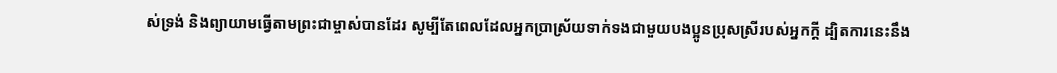ស់ទ្រង់ និងព្យាយាមធ្វើតាមព្រះជាម្ចាស់បានដែរ សូម្បីតែពេលដែលអ្នកប្រាស្រ័យទាក់ទងជាមួយបងប្អូនប្រុសស្រីរបស់អ្នកក្ដី ដ្បិតការនេះនឹង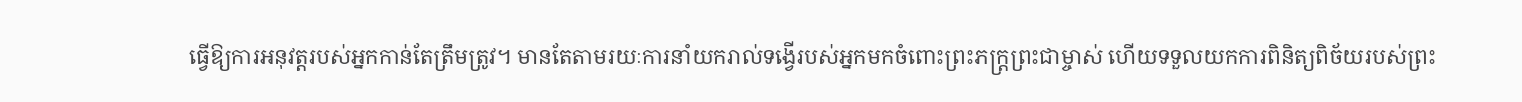ធ្វើឱ្យការអនុវត្តរបស់អ្នកកាន់តែត្រឹមត្រូវ។ មានតែតាមរយៈការនាំយករាល់ទង្វើរបស់អ្នកមកចំពោះព្រះភក្ត្រព្រះជាម្ចាស់ ហើយទទួលយកការពិនិត្យពិច័យរបស់ព្រះ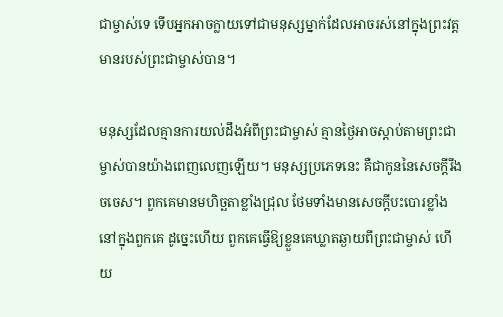ជាម្ចាស់ទេ ទើបអ្នកអាចក្លាយទៅជាមនុស្សម្នាក់ដែលអាចរស់នៅក្នុងព្រះវត្តមានរបស់ព្រះជាម្ចាស់បាន។

មនុស្សដែលគ្មានការយល់ដឹងអំពីព្រះជាម្ចាស់ គ្មានថ្ងៃអាចស្ដាប់តាមព្រះជាម្ចាស់បានយ៉ាងពេញលេញឡើយ។ មនុស្សប្រភេទនេះ គឺជាកូននៃសេចក្ដីរឹងចចេស។ ពួកគេមានមហិច្ឆតាខ្លាំងជ្រុល ថែមទាំងមានសេចក្ដីបះបោរខ្លាំងនៅក្នុងពួកគេ ដូច្នេះហើយ ពួកគេធ្វើឱ្យខ្លួនគេឃ្លាតឆ្ងាយពីព្រះជាម្ចាស់ ហើយ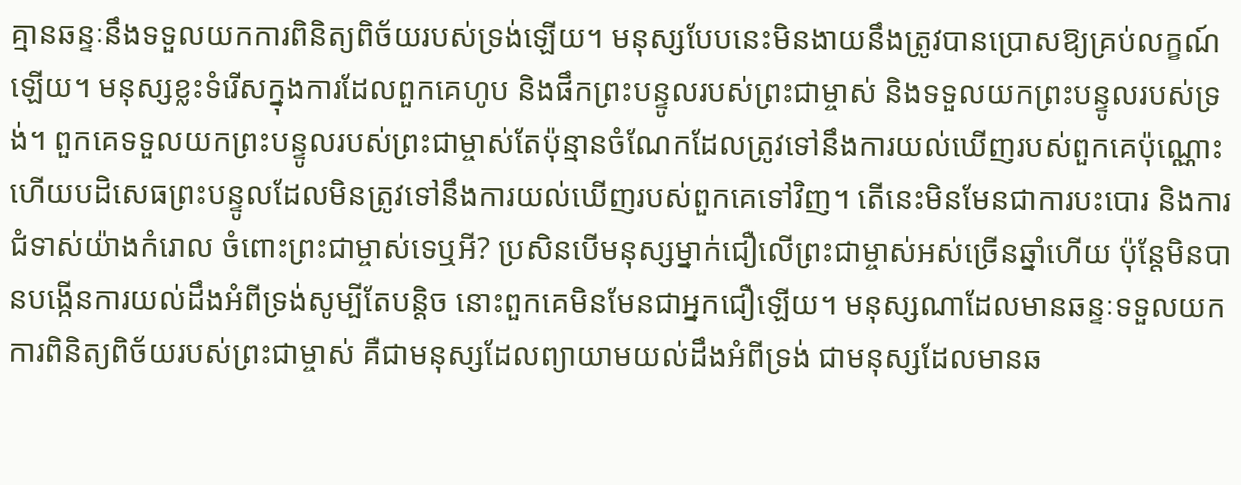គ្មានឆន្ទៈនឹងទទួលយកការពិនិត្យពិច័យរបស់ទ្រង់ឡើយ។ មនុស្សបែបនេះមិនងាយនឹងត្រូវបានប្រោសឱ្យគ្រប់លក្ខណ៍ឡើយ។ មនុស្សខ្លះទំរើសក្នុងការដែលពួកគេហូប និងផឹកព្រះបន្ទូលរបស់ព្រះជាម្ចាស់ និងទទួលយកព្រះបន្ទូលរបស់ទ្រង់។ ពួកគេទទួលយកព្រះបន្ទូលរបស់ព្រះជាម្ចាស់តែប៉ុន្មានចំណែកដែលត្រូវទៅនឹងការយល់ឃើញរបស់ពួកគេប៉ុណ្ណោះ ហើយបដិសេធព្រះបន្ទូលដែលមិនត្រូវទៅនឹងការយល់ឃើញរបស់ពួកគេទៅវិញ។ តើនេះមិនមែនជាការបះបោរ និងការជំទាស់យ៉ាងកំរោល ចំពោះព្រះជាម្ចាស់ទេឬអី? ប្រសិនបើមនុស្សម្នាក់ជឿលើព្រះជាម្ចាស់អស់ច្រើនឆ្នាំហើយ ប៉ុន្តែមិនបានបង្កើនការយល់ដឹងអំពីទ្រង់សូម្បីតែបន្តិច នោះពួកគេមិនមែនជាអ្នកជឿឡើយ។ មនុស្សណាដែលមានឆន្ទៈទទួលយកការពិនិត្យពិច័យរបស់ព្រះជាម្ចាស់ គឺជាមនុស្សដែលព្យាយាមយល់ដឹងអំពីទ្រង់ ជាមនុស្សដែលមានឆ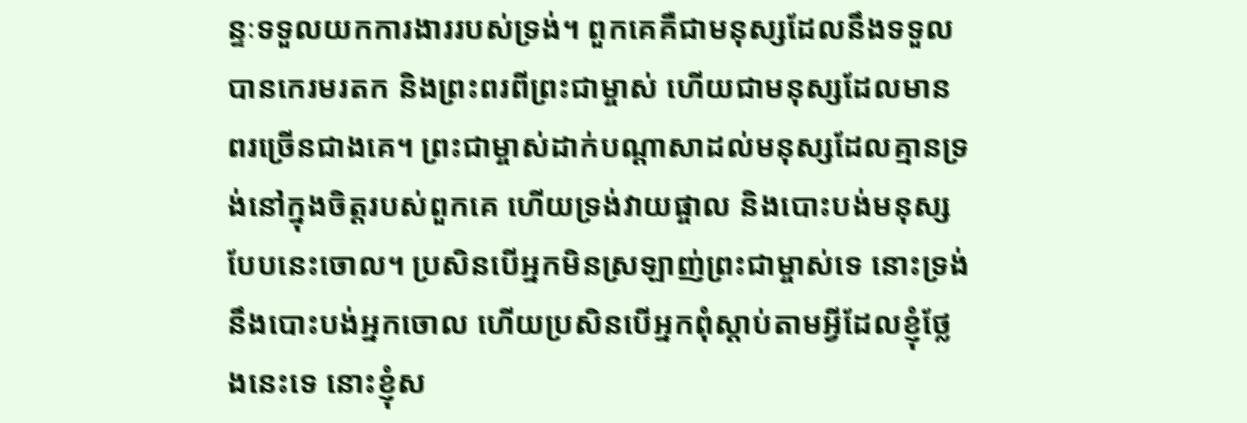ន្ទៈទទួលយកការងាររបស់ទ្រង់។ ពួកគេគឺជាមនុស្សដែលនឹងទទួលបានកេរមរតក និងព្រះពរពីព្រះជាម្ចាស់ ហើយជាមនុស្សដែលមានពរច្រើនជាងគេ។ ព្រះជាម្ចាស់ដាក់បណ្ដាសាដល់មនុស្សដែលគ្មានទ្រង់នៅក្នុងចិត្តរបស់ពួកគេ ហើយទ្រង់វាយផ្ចាល និងបោះបង់មនុស្សបែបនេះចោល។ ប្រសិនបើអ្នកមិនស្រឡាញ់ព្រះជាម្ចាស់ទេ នោះទ្រង់នឹងបោះបង់អ្នកចោល ហើយប្រសិនបើអ្នកពុំស្ដាប់តាមអ្វីដែលខ្ញុំថ្លែងនេះទេ នោះខ្ញុំស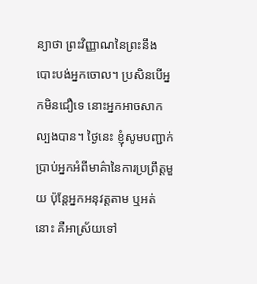ន្យាថា ព្រះវិញ្ញាណនៃព្រះនឹងបោះបង់អ្នកចោល។ ប្រសិនបើអ្នកមិនជឿទេ នោះអ្នកអាចសាកល្បងបាន។ ថ្ងៃនេះ ខ្ញុំសូមបញ្ជាក់ប្រាប់អ្នកអំពីមាគ៌ានៃការប្រព្រឹត្តមួយ ប៉ុន្តែអ្នកអនុវត្តតាម ឬអត់នោះ គឺអាស្រ័យទៅ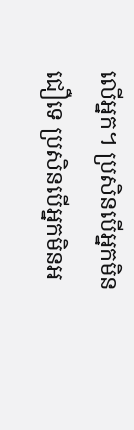លើអ្នក។ ប្រសិនបើអ្នកមិនជឿទេ ប្រសិនបើអ្នកមិនអ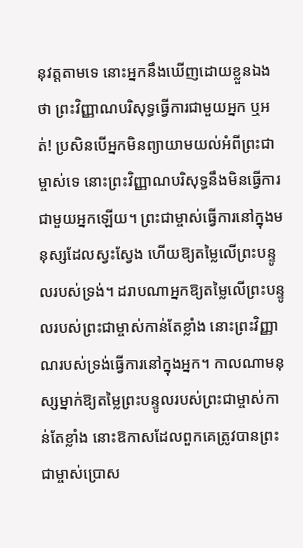នុវត្តតាមទេ នោះអ្នកនឹងឃើញដោយខ្លួនឯងថា ព្រះវិញ្ញាណបរិសុទ្ធធ្វើការជាមួយអ្នក ឬអត់! ប្រសិនបើអ្នកមិនព្យាយាមយល់អំពីព្រះជាម្ចាស់ទេ នោះព្រះវិញ្ញាណបរិសុទ្ធនឹងមិនធ្វើការជាមួយអ្នកឡើយ។ ព្រះជាម្ចាស់ធ្វើការនៅក្នុងមនុស្សដែលស្វះស្វែង ហើយឱ្យតម្លៃលើព្រះបន្ទូលរបស់ទ្រង់។ ដរាបណាអ្នកឱ្យតម្លៃលើព្រះបន្ទូលរបស់ព្រះជាម្ចាស់កាន់តែខ្លាំង នោះព្រះវិញ្ញាណរបស់ទ្រង់ធ្វើការនៅក្នុងអ្នក។ កាលណាមនុស្សម្នាក់ឱ្យតម្លៃព្រះបន្ទូលរបស់ព្រះជាម្ចាស់កាន់តែខ្លាំង នោះឱកាសដែលពួកគេត្រូវបានព្រះជាម្ចាស់ប្រោស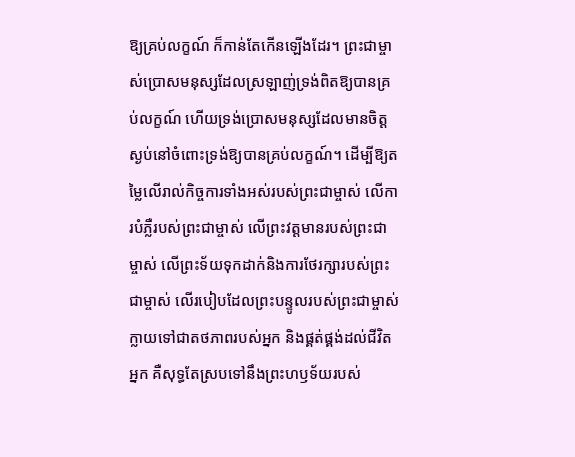ឱ្យគ្រប់លក្ខណ៍ ក៏កាន់តែកើនឡើងដែរ។ ព្រះជាម្ចាស់ប្រោសមនុស្សដែលស្រឡាញ់ទ្រង់ពិតឱ្យបានគ្រប់លក្ខណ៍ ហើយទ្រង់ប្រោសមនុស្សដែលមានចិត្តស្ងប់នៅចំពោះទ្រង់ឱ្យបានគ្រប់លក្ខណ៍។ ដើម្បីឱ្យតម្លៃលើរាល់កិច្ចការទាំងអស់របស់ព្រះជាម្ចាស់ លើការបំភ្លឺរបស់ព្រះជាម្ចាស់ លើព្រះវត្តមានរបស់ព្រះជាម្ចាស់ លើព្រះទ័យទុកដាក់និងការថែរក្សារបស់ព្រះជាម្ចាស់ លើរបៀបដែលព្រះបន្ទូលរបស់ព្រះជាម្ចាស់ក្លាយទៅជាតថភាពរបស់អ្នក និងផ្គត់ផ្គង់ដល់ជីវិតអ្នក គឺសុទ្ធតែស្របទៅនឹងព្រះហឫទ័យរបស់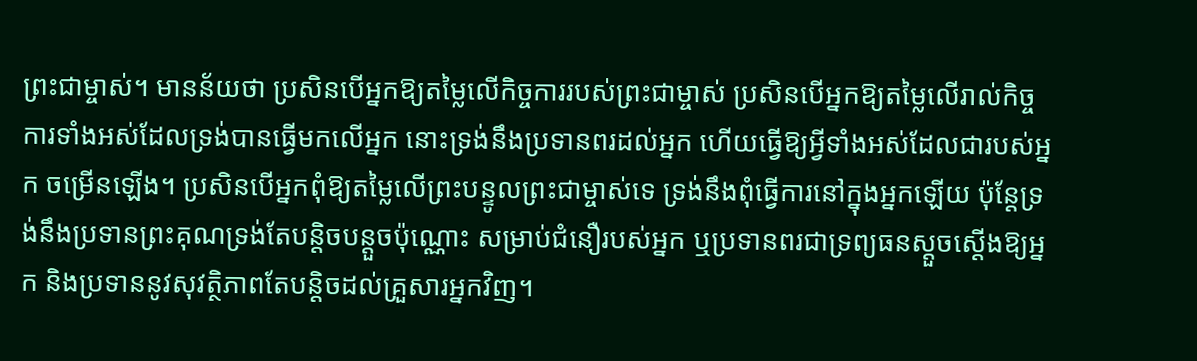ព្រះជាម្ចាស់។ មានន័យថា ប្រសិនបើអ្នកឱ្យតម្លៃលើកិច្ចការរបស់ព្រះជាម្ចាស់ ប្រសិនបើអ្នកឱ្យតម្លៃលើរាល់កិច្ចការទាំងអស់ដែលទ្រង់បានធ្វើមកលើអ្នក នោះទ្រង់នឹងប្រទានពរដល់អ្នក ហើយធ្វើឱ្យអ្វីទាំងអស់ដែលជារបស់អ្នក ចម្រើនឡើង។ ប្រសិនបើអ្នកពុំឱ្យតម្លៃលើព្រះបន្ទូលព្រះជាម្ចាស់ទេ ទ្រង់នឹងពុំធ្វើការនៅក្នុងអ្នកឡើយ ប៉ុន្តែទ្រង់នឹងប្រទានព្រះគុណទ្រង់តែបន្តិចបន្តួចប៉ុណ្ណោះ សម្រាប់ជំនឿរបស់អ្នក ឬប្រទានពរជាទ្រព្យធនស្ដួចស្ដើងឱ្យអ្នក និងប្រទាននូវសុវត្ថិភាពតែបន្តិចដល់គ្រួសារអ្នកវិញ។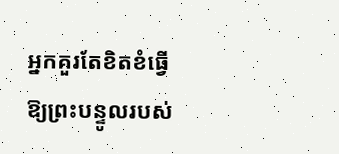អ្នកគួរតែខិតខំធ្វើឱ្យព្រះបន្ទូលរបស់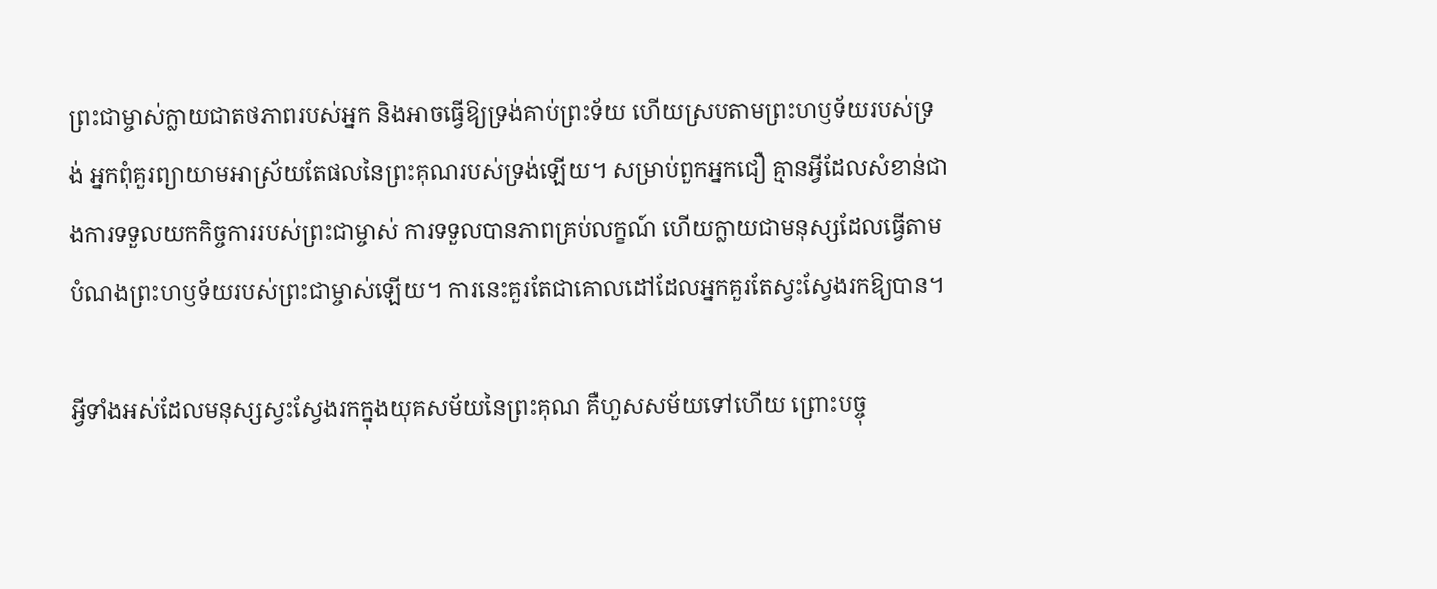ព្រះជាម្ចាស់ក្លាយជាតថភាពរបស់អ្នក និងអាចធ្វើឱ្យទ្រង់គាប់ព្រះទ័យ ហើយស្របតាមព្រះហឫទ័យរបស់ទ្រង់ អ្នកពុំគួរព្យាយាមអាស្រ័យតែផលនៃព្រះគុណរបស់ទ្រង់ឡើយ។ សម្រាប់ពួកអ្នកជឿ គ្មានអ្វីដែលសំខាន់ជាងការទទួលយកកិច្ចការរបស់ព្រះជាម្ចាស់ ការទទួលបានភាពគ្រប់លក្ខណ៍ ហើយក្លាយជាមនុស្សដែលធ្វើតាមបំណងព្រះហឫទ័យរបស់ព្រះជាម្ចាស់ឡើយ។ ការនេះគួរតែជាគោលដៅដែលអ្នកគួរតែស្វះស្វែងរកឱ្យបាន។

អ្វីទាំងអស់ដែលមនុស្សស្វះស្វែងរកក្នុងយុគសម័យនៃព្រះគុណ គឺហួសសម័យទៅហើយ ព្រោះបច្ចុ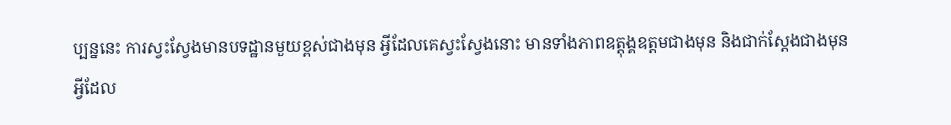ប្បន្ននេះ ការស្វះស្វែងមានបទដ្ឋានមួយខ្ពស់ជាងមុន អ្វីដែលគេស្វះស្វែងនោះ មានទាំងភាពឧត្តុង្គឧត្តមជាងមុន និងជាក់ស្ដែងជាងមុន អ្វីដែល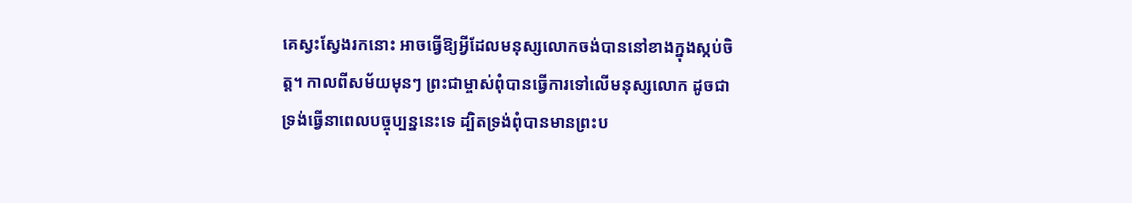គេស្វះស្វែងរកនោះ អាចធ្វើឱ្យអ្វីដែលមនុស្សលោកចង់បាននៅខាងក្នុងស្កប់ចិត្ត។ កាលពីសម័យមុនៗ ព្រះជាម្ចាស់ពុំបានធ្វើការទៅលើមនុស្សលោក ដូចជាទ្រង់ធ្វើនាពេលបច្ចុប្បន្ននេះទេ ដ្បិតទ្រង់ពុំបានមានព្រះប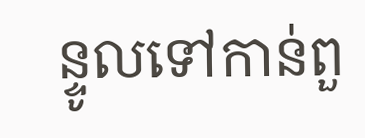ន្ទូលទៅកាន់ពួ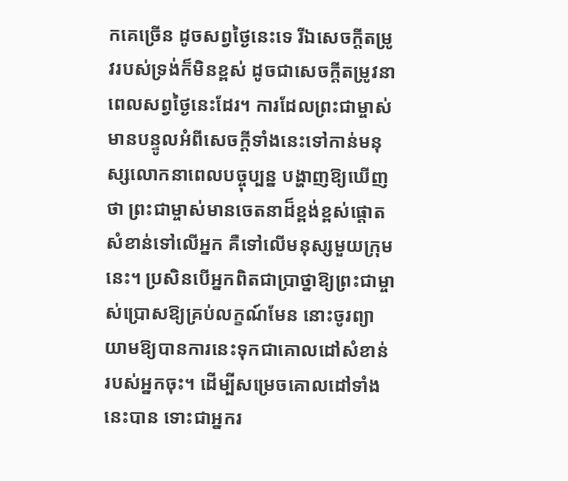កគេច្រើន ដូចសព្វថ្ងៃនេះទេ រីឯសេចក្ដីតម្រូវរបស់ទ្រង់ក៏មិនខ្ពស់ ដូចជាសេចក្ដីតម្រូវនាពេលសព្វថ្ងៃនេះដែរ។ ការដែលព្រះជាម្ចាស់មានបន្ទូលអំពីសេចក្ដីទាំងនេះទៅកាន់មនុស្សលោកនាពេលបច្ចុប្បន្ន បង្ហាញឱ្យឃើញថា ព្រះជាម្ចាស់មានចេតនាដ៏ខ្ពង់ខ្ពស់ផ្ដោតសំខាន់ទៅលើអ្នក គឺទៅលើមនុស្សមួយក្រុមនេះ។ ប្រសិនបើអ្នកពិតជាប្រាថ្នាឱ្យព្រះជាម្ចាស់ប្រោសឱ្យគ្រប់លក្ខណ៍មែន នោះចូរព្យាយាមឱ្យបានការនេះទុកជាគោលដៅសំខាន់របស់អ្នកចុះ។ ដើម្បីសម្រេចគោលដៅទាំងនេះបាន ទោះជាអ្នករ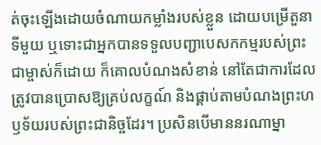ត់ចុះឡើងដោយចំណាយកម្លាំងរបស់ខ្លួន ដោយបម្រើតួនាទីមួយ ឬទោះជាអ្នកបានទទួលបញ្ជាបេសកកម្មរបស់ព្រះជាម្ចាស់ក៏ដោយ ក៏គោលបំណងសំខាន់ នៅតែជាការដែលត្រូវបានប្រោសឱ្យគ្រប់លក្ខណ៍ និងផ្គាប់តាមបំណងព្រះហឫទ័យរបស់ព្រះជានិច្ចដែរ។ ប្រសិនបើមាននរណាម្នា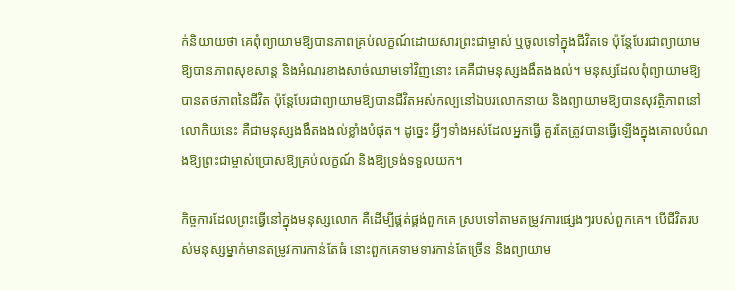ក់និយាយថា គេពុំព្យាយាមឱ្យបានភាពគ្រប់លក្ខណ៍ដោយសារព្រះជាម្ចាស់ ឬចូលទៅក្នុងជីវិតទេ ប៉ុន្តែបែរជាព្យាយាមឱ្យបានភាពសុខសាន្ត និងអំណរខាងសាច់ឈាមទៅវិញនោះ គេគឺជាមនុស្សងងឹតងងល់។ មនុស្សដែលពុំព្យាយាមឱ្យបានតថភាពនៃជីវិត ប៉ុន្តែបែរជាព្យាយាមឱ្យបានជីវិតអស់កល្បនៅឯបរលោកនាយ និងព្យាយាមឱ្យបានសុវត្ថិភាពនៅលោកិយនេះ គឺជាមនុស្សងងឹតងងល់ខ្លាំងបំផុត។ ដូច្នេះ អ្វីៗទាំងអស់ដែលអ្នកធ្វើ គួរតែត្រូវបានធ្វើឡើងក្នុងគោលបំណងឱ្យព្រះជាម្ចាស់ប្រោសឱ្យគ្រប់លក្ខណ៍ និងឱ្យទ្រង់ទទួលយក។

កិច្ចការដែលព្រះធ្វើនៅក្នុងមនុស្សលោក គឺដើម្បីផ្គត់ផ្គង់ពួកគេ ស្របទៅតាមតម្រូវការផ្សេងៗរបស់ពួកគេ។ បើជីវិតរបស់មនុស្សម្នាក់មានតម្រូវការកាន់តែធំ នោះពួកគេទាមទារកាន់តែច្រើន និងព្យាយាម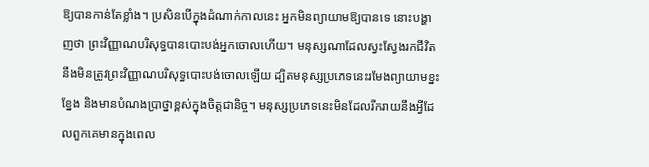ឱ្យបានកាន់តែខ្លាំង។ ប្រសិនបើក្នុងដំណាក់កាលនេះ អ្នកមិនព្យាយាមឱ្យបានទេ នោះបង្ហាញថា ព្រះវិញ្ញាណបរិសុទ្ធបានបោះបង់អ្នកចោលហើយ។ មនុស្សណាដែលស្វះស្វែងរកជីវិត នឹងមិនត្រូវព្រះវិញ្ញាណបរិសុទ្ធបោះបង់ចោលឡើយ ដ្បិតមនុស្សប្រភេទនេះរមែងព្យាយាមខ្នះខ្នែង និងមានបំណងប្រាថ្នាខ្ពស់ក្នុងចិត្តជានិច្ច។ មនុស្សប្រភេទនេះមិនដែលរីករាយនឹងអ្វីដែលពួកគេមានក្នុងពេល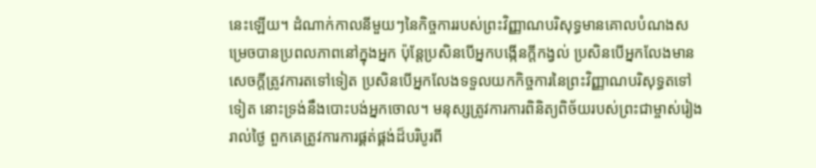នេះឡើយ។ ដំណាក់កាលនីមួយៗនៃកិច្ចការរបស់ព្រះវិញ្ញាណបរិសុទ្ធមានគោលបំណងសម្រេចបានប្រពលភាពនៅក្នុងអ្នក ប៉ុន្តែប្រសិនបើអ្នកបង្កើនក្ដីកង្វល់ ប្រសិនបើអ្នកលែងមានសេចក្ដីត្រូវការតទៅទៀត ប្រសិនបើអ្នកលែងទទួលយកកិច្ចការនៃព្រះវិញ្ញាណបរិសុទ្ធតទៅទៀត នោះទ្រង់នឹងបោះបង់អ្នកចោល។ មនុស្សត្រូវការការពិនិត្យពិច័យរបស់ព្រះជាម្ចាស់រៀងរាល់ថ្ងៃ ពួកគេត្រូវការការផ្គត់ផ្គង់ដ៏បរិបូរពី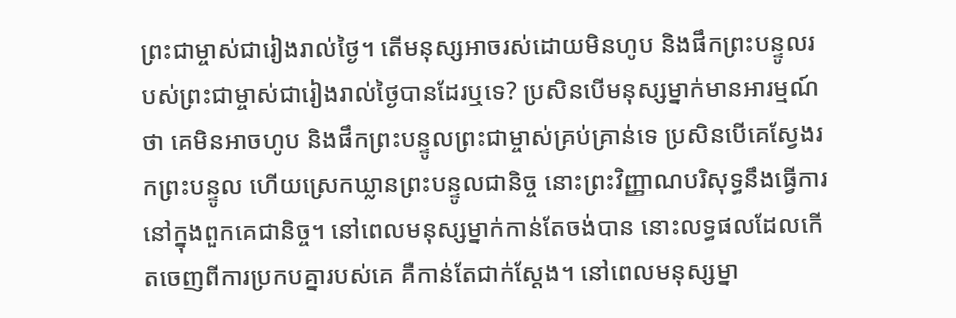ព្រះជាម្ចាស់ជារៀងរាល់ថ្ងៃ។ តើមនុស្សអាចរស់ដោយមិនហូប និងផឹកព្រះបន្ទូលរបស់ព្រះជាម្ចាស់ជារៀងរាល់ថ្ងៃបានដែរឬទេ? ប្រសិនបើមនុស្សម្នាក់មានអារម្មណ៍ថា គេមិនអាចហូប និងផឹកព្រះបន្ទូលព្រះជាម្ចាស់គ្រប់គ្រាន់ទេ ប្រសិនបើគេស្វែងរកព្រះបន្ទូល ហើយស្រេកឃ្លានព្រះបន្ទូលជានិច្ច នោះព្រះវិញ្ញាណបរិសុទ្ធនឹងធ្វើការនៅក្នុងពួកគេជានិច្ច។ នៅពេលមនុស្សម្នាក់កាន់តែចង់បាន នោះលទ្ធផលដែលកើតចេញពីការប្រកបគ្នារបស់គេ គឺកាន់តែជាក់ស្ដែង។ នៅពេលមនុស្សម្នា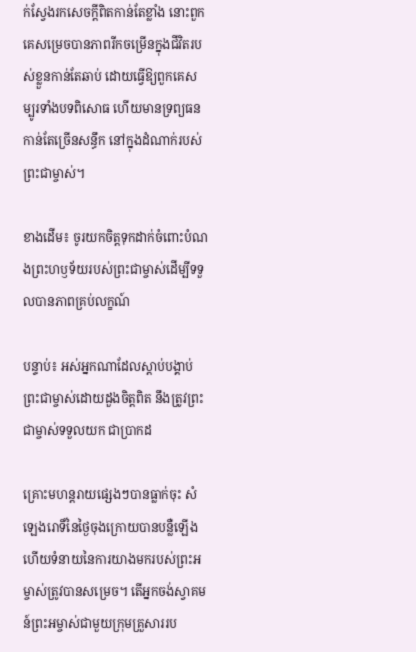ក់ស្វែងរកសេចក្ដីពិតកាន់តែខ្លាំង នោះពួកគេសម្រេចបានភាពរីកចម្រើនក្នុងជីវិតរបស់ខ្លួនកាន់តែឆាប់ ដោយធ្វើឱ្យពួកគេសម្បូរទាំងបទពិសោធ ហើយមានទ្រព្យធនកាន់តែច្រើនសន្ធឹក នៅក្នុងដំណាក់របស់ព្រះជាម្ចាស់។

ខាងដើម៖ ចូរយកចិត្តទុកដាក់ចំពោះបំណងព្រះហឫទ័យរបស់ព្រះជាម្ចាស់ដើម្បីទទួលបានភាពគ្រប់លក្ខណ៍

បន្ទាប់៖ អស់អ្នកណាដែលស្ដាប់បង្គាប់ ព្រះជាម្ចាស់ដោយដួងចិត្តពិត នឹងត្រូវព្រះជាម្ចាស់ទទួលយក ជាប្រាកដ

គ្រោះមហន្តរាយផ្សេងៗបានធ្លាក់ចុះ សំឡេងរោទិ៍នៃថ្ងៃចុងក្រោយបានបន្លឺឡើង ហើយទំនាយនៃការយាងមករបស់ព្រះអម្ចាស់ត្រូវបានសម្រេច។ តើអ្នកចង់ស្វាគមន៍ព្រះអម្ចាស់ជាមួយក្រុមគ្រួសាររប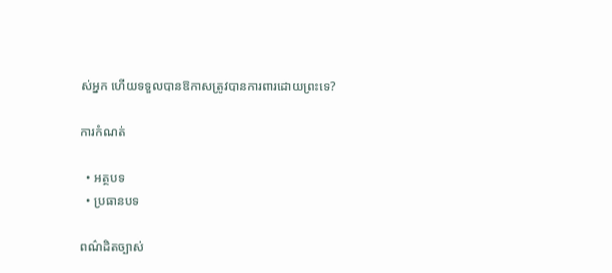ស់អ្នក ហើយទទួលបានឱកាសត្រូវបានការពារដោយព្រះទេ?

ការកំណត់

  • អត្ថបទ
  • ប្រធានបទ

ពណ៌ដិតច្បាស់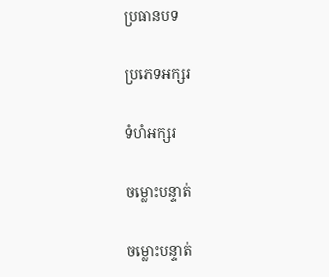ប្រធានបទ

ប្រភេទអក្សរ

ទំហំអក្សរ

ចម្លោះបន្ទាត់

ចម្លោះបន្ទាត់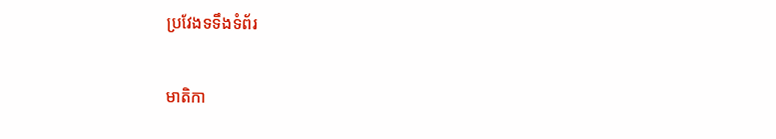ប្រវែងទទឹងទំព័រ

មាតិកា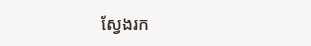ស្វែងរក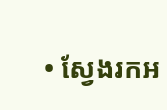• ស្វែងរកអ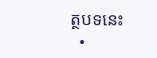ត្ថបទនេះ
  •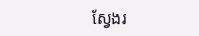ស្វែងរ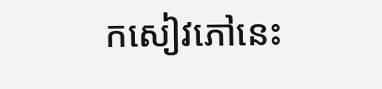កសៀវភៅនេះ